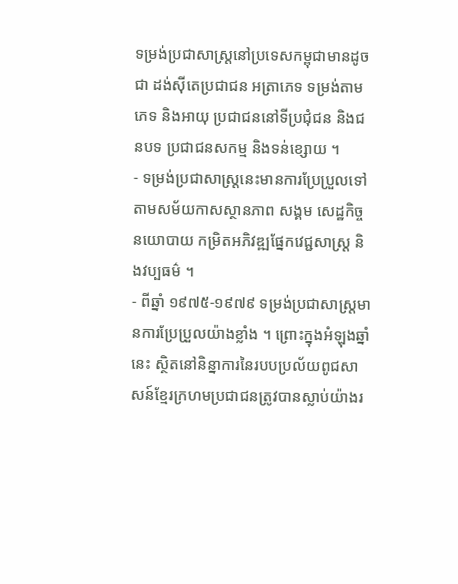ទម្រង់ប្រជាសាស្រ្តនៅប្រទេសកម្ពុជាមានដូចជា ដង់ស៊ីតេប្រជាជន អត្រាភេទ ទម្រង់តាមភេទ និងអាយុ ប្រជាជននៅទីប្រជុំជន និងជនបទ ប្រជាជនសកម្ម និងទន់ខ្សោយ ។
- ទម្រង់ប្រជាសាស្រ្តនេះមានការប្រែប្រួលទៅតាមសម័យកាសស្ថានភាព សង្គម សេដ្ឋកិច្ច នយោបាយ កម្រិតអភិវឌ្ឍផ្នែកវេជ្ជសាស្រ្ត និងវប្បធម៌ ។
- ពីឆ្នាំ ១៩៧៥-១៩៧៩ ទម្រង់ប្រជាសាស្រ្តមានការប្រែប្រួលយ៉ាងខ្លាំង ។ ព្រោះក្នុងអំឡុងឆ្នាំនេះ សិ្ថតនៅនិន្នាការនៃរបបប្រល័យពូជសាសន៍ខ្មែរក្រហមប្រជាជនត្រូវបានស្លាប់យ៉ាងរ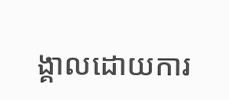ង្គាលដោយការ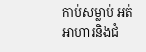កាប់សម្លាប់ អត់អាហារនិងជំ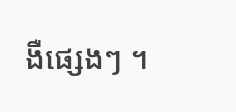ងឺផ្សេងៗ ។